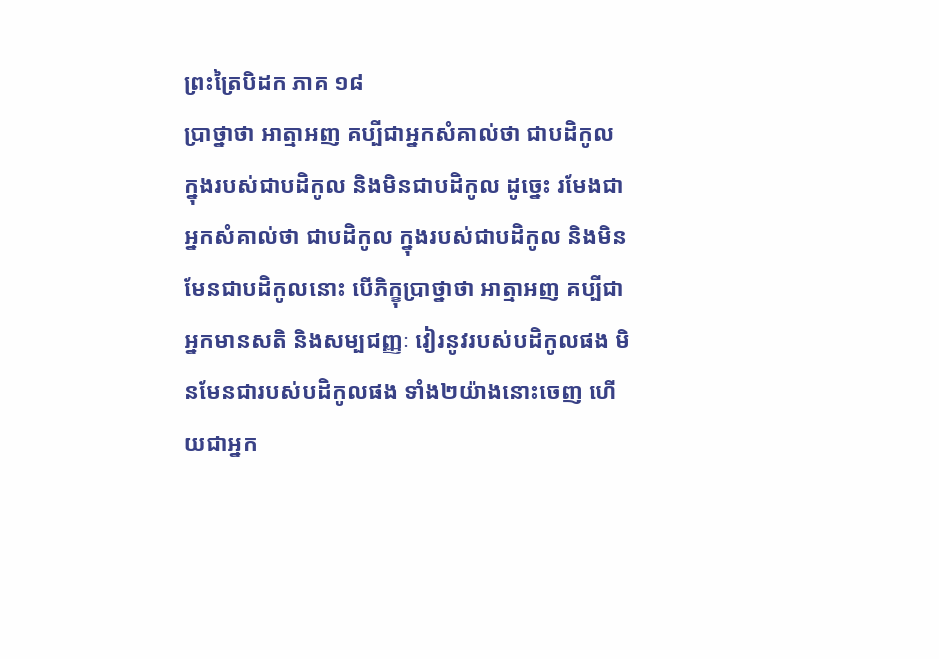ព្រះត្រៃបិដក ភាគ ១៨
ប្រាថ្នាថា អាត្មាអញ គប្បីជាអ្នកសំគាល់ថា ជាបដិកូល ក្នុងរបស់ជាបដិកូល និងមិនជាបដិកូល ដូច្នេះ រមែងជាអ្នកសំគាល់ថា ជាបដិកូល ក្នុងរបស់ជាបដិកូល និងមិនមែនជាបដិកូលនោះ បើភិក្ខុប្រាថ្នាថា អាត្មាអញ គប្បីជាអ្នកមានសតិ និងសម្បជញ្ញៈ វៀរនូវរបស់បដិកូលផង មិនមែនជារបស់បដិកូលផង ទាំង២យ៉ាងនោះចេញ ហើយជាអ្នក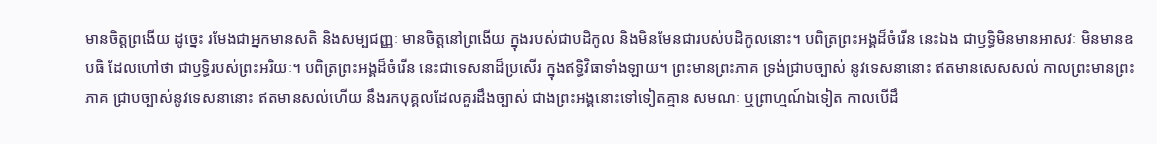មានចិត្តព្រងើយ ដូច្នេះ រមែងជាអ្នកមានសតិ និងសម្បជញ្ញៈ មានចិត្តនៅព្រងើយ ក្នុងរបស់ជាបដិកូល និងមិនមែនជារបស់បដិកូលនោះ។ បពិត្រព្រះអង្គដ៏ចំរើន នេះឯង ជាឫទ្ធិមិនមានអាសវៈ មិនមានឧបធិ ដែលហៅថា ជាឫទ្ធិរបស់ព្រះអរិយៈ។ បពិត្រព្រះអង្គដ៏ចំរើន នេះជាទេសនាដ៏ប្រសើរ ក្នុងឥទ្ធិវិធាទាំងឡាយ។ ព្រះមានព្រះភាគ ទ្រង់ជ្រាបច្បាស់ នូវទេសនានោះ ឥតមានសេសសល់ កាលព្រះមានព្រះភាគ ជ្រាបច្បាស់នូវទេសនានោះ ឥតមានសល់ហើយ នឹងរកបុគ្គលដែលគួរដឹងច្បាស់ ជាងព្រះអង្គនោះទៅទៀតគ្មាន សមណៈ ឬព្រាហ្មណ៍ឯទៀត កាលបើដឹ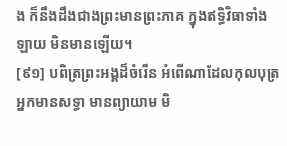ង ក៏នឹងដឹងជាងព្រះមានព្រះភាគ ក្នុងឥទ្ធិវិធាទាំងឡាយ មិនមានឡើយ។
[៩១] បពិត្រព្រះអង្គដ៏ចំរើន អំពើណាដែលកុលបុត្រអ្នកមានសទ្ធា មានព្យាយាម មិ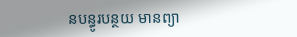នបន្ធូរបន្ថយ មានព្យា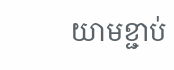យាមខ្ជាប់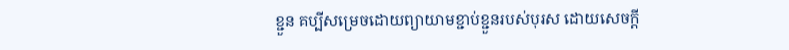ខ្ជួន គប្បីសម្រេចដោយព្យាយាមខ្ជាប់ខ្ជួនរបស់បុរស ដោយសេចក្តី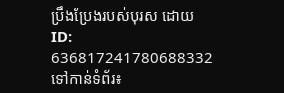ប្រឹងប្រែងរបស់បុរស ដោយ
ID: 636817241780688332
ទៅកាន់ទំព័រ៖